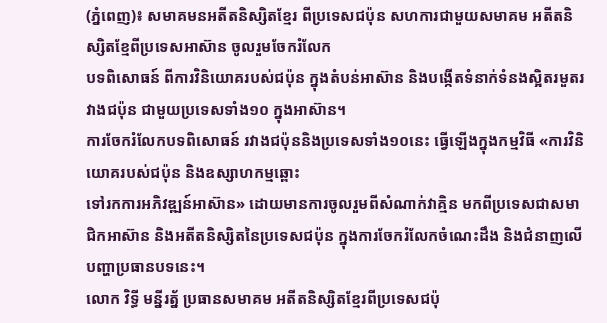(ភ្នំពេញ)៖ សមាគមនអតីតនិស្សិតខ្មែរ ពីប្រទេសជប៉ុន សហការជាមួយសមាគម អតីតនិស្សិតខ្មែពីប្រទេសអាស៊ាន ចូលរួមចែករំលែក
បទពិសោធន៍ ពីការវិនិយោគរបស់ជប៉ុន ក្នុងតំបន់អាស៊ាន និងបង្កើតទំនាក់ទំនងស្អិតរមួតរវាងជប៉ុន ជាមួយប្រទេសទាំង១០ ក្នុងអាស៊ាន។
ការចែករំលែកបទពិសោធន៍ រវាងជប៉ុននិងប្រទេសទាំង១០នេះ ធ្វើឡើងក្នុងកម្មវិធី «ការវិនិយោគរបស់ជប៉ុន និងឧស្សាហកម្មឆ្ពោះ
ទៅរកការអភិវឌ្ឍន៍អាស៊ាន» ដោយមានការចូលរួមពីសំណាក់វាគ្មិន មកពីប្រទេសជាសមាជិកអាស៊ាន និងអតីតនិស្សិតនៃប្រទេសជប៉ុន ក្នុងការចែករំលែកចំណេះដឹង និងជំនាញលើបញ្ហាប្រធានបទនេះ។
លោក វិទ្ធី មន្នីរត្ន័ ប្រធានសមាគម អតីតនិស្សិតខ្មែរពីប្រទេសជប៉ុ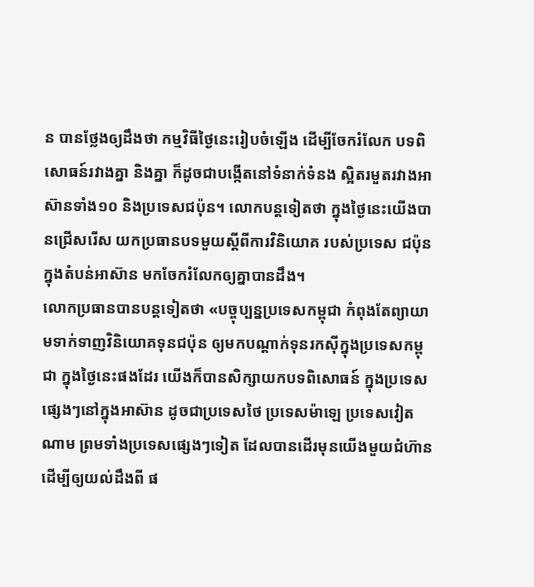ន បានថ្លែងឲ្យដឹងថា កម្មវិធីថ្ងៃនេះរៀបចំឡើង ដើម្បីចែករំលែក បទពិសោធន៍រវាងគ្នា និងគ្នា ក៏ដូចជាបង្កើតនៅទំនាក់ទំនង ស្អិតរមួតរវាងអាស៊ានទាំង១០ និងប្រទេសជប៉ុន។ លោកបន្ដទៀតថា ក្នុងថ្ងៃនេះយើងបានជ្រើសរើស យកប្រធានបទមួយស្ដីពីការវិនិយោគ របស់ប្រទេស ជប៉ុន ក្នុងតំបន់អាស៊ាន មកចែករំលែកឲ្យគ្នាបានដឹង។
លោកប្រធានបានបន្ដទៀតថា «បច្ចុប្បន្នប្រទេសកម្ពុជា កំពុងតែព្យាយាមទាក់ទាញវិនិយោគទុនជប៉ុន ឲ្យមកបណ្ដាក់ទុនរកស៊ីក្នុងប្រទេសកម្ពុជា ក្នុងថ្ងៃនេះផងដែរ យើងក៏បានសិក្សាយកបទពិសោធន៍ ក្នុងប្រទេសផ្សេងៗនៅក្នុងអាស៊ាន ដូចជាប្រទេសថៃ ប្រទេសម៉ាឡេ ប្រទេសវៀតណាម ព្រមទាំងប្រទេសផ្សេងៗទៀត ដែលបានដើរមុនយើងមួយជំហ៊ាន ដើម្បីឲ្យយល់ដឹងពី ផ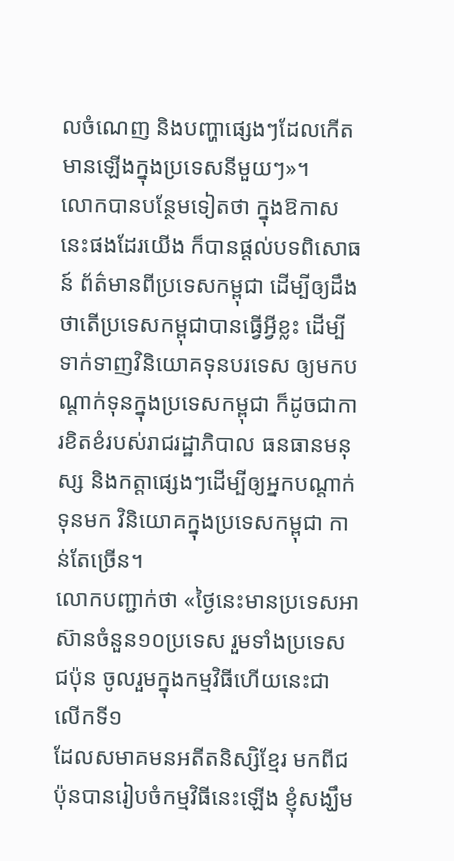លចំណេញ និងបញ្ហាផ្សេងៗដែលកើតមានឡើងក្នុងប្រទេសនីមួយៗ»។
លោកបានបន្ថែមទៀតថា ក្នុងឱកាសនេះផងដែរយើង ក៏បានផ្ដល់បទពិសោធន៍ ព័ត៌មានពីប្រទេសកម្ពុជា ដើម្បីឲ្យដឹងថាតើប្រទេសកម្ពុជាបានធ្វើអ្វីខ្លះ ដើម្បីទាក់ទាញវិនិយោគទុនបរទេស ឲ្យមកបណ្ដាក់ទុនក្នុងប្រទេសកម្ពុជា ក៏ដូចជាការខិតខំរបស់រាជរដ្ឋាភិបាល ធនធានមនុស្ស និងកត្តាផ្សេងៗដើម្បីឲ្យអ្នកបណ្ដាក់ទុនមក វិនិយោគក្នុងប្រទេសកម្ពុជា កាន់តែច្រើន។
លោកបញ្ជាក់ថា «ថ្ងៃនេះមានប្រទេសអាស៊ានចំនួន១០ប្រទេស រួមទាំងប្រទេសជប៉ុន ចូលរួមក្នុងកម្មវិធីហើយនេះជា លើកទី១
ដែលសមាគមនអតីតនិស្សិខ្មែរ មកពីជប៉ុនបានរៀបចំកម្មវិធីនេះឡើង ខ្ញុំសង្ឃឹម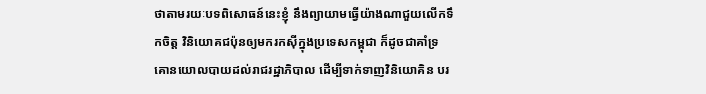ថាតាមរយៈបទពិសោធន៍នេះខ្ញុំ នឹងព្យាយាមធ្វើយ៉ាងណាជួយលើកទឹកចិត្ត វិនិយោគជប៉ុនឲ្យមករកស៊ីក្នុងប្រទេសកម្ពុជា ក៏ដូចជាគាំទ្រ គោនយោលបាយដល់រាជរដ្ឋាភិបាល ដើម្បីទាក់ទាញវិនិយោគិន បរ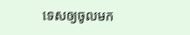ទេសឲ្យចូលមក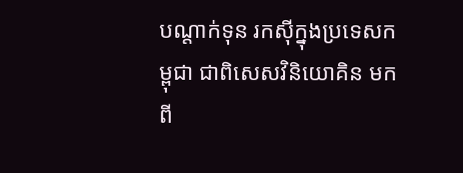បណ្ដាក់ទុន រកស៊ីក្នុងប្រទេសកម្ពុជា ជាពិសេសវិនិយោគិន មកពី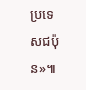ប្រទេសជប៉ុន»៕